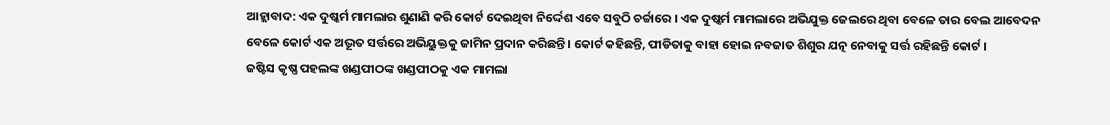ଆହ୍ଲାବାଦ: ଏକ ଦୁଷ୍କର୍ମ ମାମଲାର ଶୁଣାଣି କରି କୋର୍ଟ ଦେଇଥିବା ନିର୍ଦ୍ଦେଶ ଏବେ ସବୁଠି ଚର୍ଚ୍ଚାରେ । ଏକ ଦୁଷ୍କର୍ମ ମାମଲାରେ ଅଭିଯୁକ୍ତ ଜେଲରେ ଥିବା ବେଳେ ତାର ବେଲ ଆବେଦନ ବେଳେ କୋର୍ଟ ଏକ ଅଦ୍ଭୂତ ସର୍ତ୍ତରେ ଅଭିୟୁକ୍ତକୁ ଜାମିନ ପ୍ରଦାନ କରିଛନ୍ତି । କୋର୍ଟ କହିଛନ୍ତି, ପୀଡିତାକୁ ବାହା ହୋଇ ନବଜାତ ଶିଶୁର ଯତ୍ନ ନେବାକୁ ସର୍ତ୍ତ ରହିଛନ୍ତି କୋର୍ଟ ।
ଜଷ୍ଟିସ କୃଷ୍ଣ ପହଲଙ୍କ ଖଣ୍ଡପୀଠଙ୍କ ଖଣ୍ଡପୀଠକୁ ଏକ ମାମଲା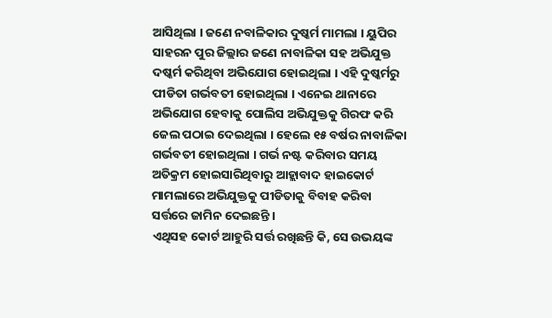ଆସିଥିଲା । ଜଣେ ନବାଳିକାର ଦୁଷ୍କର୍ମ ମାମଲା । ୟୁପିର ସାହରନ ପୁର ଜିଲ୍ଲାର ଜଣେ ନାବାଳିକା ସହ ଅଭିଯୁକ୍ତ ଦଷ୍କର୍ମ କରିଥିବା ଅଭିଯୋଗ ହୋଇଥିଲା । ଏହି ଦୁଷ୍କର୍ମରୁ ପୀଡିତା ଗର୍ଭବତୀ ହୋଇଥିଲା । ଏନେଇ ଥାନାରେ ଅଭିଯୋଗ ହେବାକୁ ପୋଲିସ ଅଭିଯୁକ୍ତକୁ ଗିରଫ କରି ଜେଲ ପଠାଇ ଦେଇଥିଲା । ହେଲେ ୧୫ ବର୍ଷର ନାବାଳିକା ଗର୍ଭବତୀ ହୋଇଥିଲା । ଗର୍ଭ ନଷ୍ଟ କରିବାର ସମୟ ଅତିକ୍ରମ ହୋଇସାରିଥିବାରୁ ଆହ୍ଲାବାଦ ହାଇକୋର୍ଟ ମାମଲାରେ ଅଭିଯୁକ୍ତକୁ ପୀଡିତାକୁ ବିବାହ କରିବା ସର୍ତ୍ତରେ ଜାମିନ ଦେଇଛନ୍ତି ।
ଏଥିସହ କୋର୍ଟ ଆହୁରି ସର୍ତ୍ତ ରଖିଛନ୍ତି କି, ସେ ଉଭୟଙ୍କ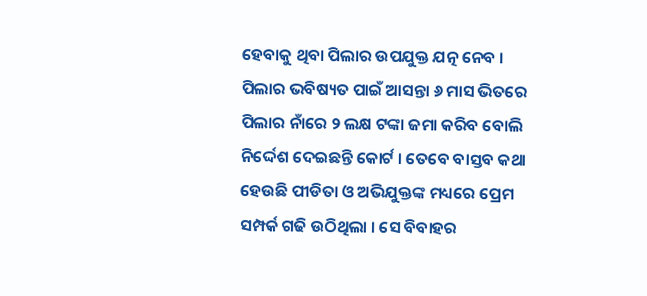ହେବାକୁ ଥିବା ପିଲାର ଉପଯୁକ୍ତ ଯତ୍ନ ନେବ । ପିଲାର ଭବିଷ୍ୟତ ପାଇଁ ଆସନ୍ତା ୬ ମାସ ଭିତରେ ପିଲାର ନାଁରେ ୨ ଲକ୍ଷ ଟଙ୍କା ଜମା କରିବ ବୋଲି ନିର୍ଦ୍ଦେଶ ଦେଇଛନ୍ତି କୋର୍ଟ । ତେବେ ବାସ୍ତବ କଥା ହେଉଛି ପୀଡିତା ଓ ଅଭିଯୁକ୍ତଙ୍କ ମଧ୍ୟରେ ପ୍ରେମ ସମ୍ପର୍କ ଗଢି ଉଠିଥିଲା । ସେ ବିବାହର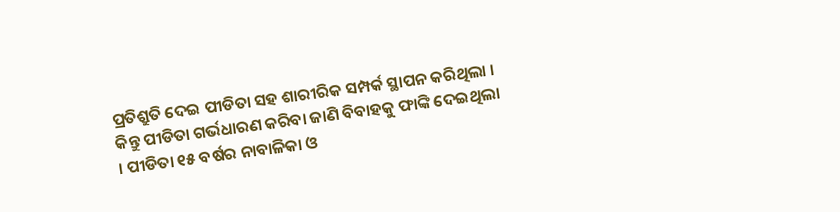ପ୍ରତିଶ୍ରୁତି ଦେଇ ପୀଡିତା ସହ ଶାରୀରିକ ସମ୍ପର୍କ ସ୍ଥାପନ କରିଥିଲା । କିନ୍ତୁ ପୀଡିତା ଗର୍ଭଧାରଣ କରିବା ଜାଣି ବିବାହକୁ ଫାଙ୍କି ଦେଇଥିଲା । ପୀଡିତା ୧୫ ବର୍ଷର ନାବାଳିକା ଓ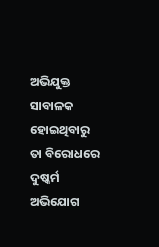ଅଭିଯୁକ୍ତ ସାବାଳକ ହୋଇଥିବାରୁ ତା ବିରୋଧରେ ଦୁଷ୍କର୍ମ ଅଭିଯୋଗ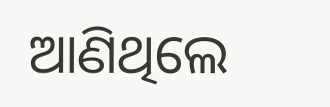ଆଣିଥିଲେ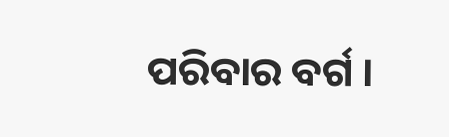ପରିବାର ବର୍ଗ ।